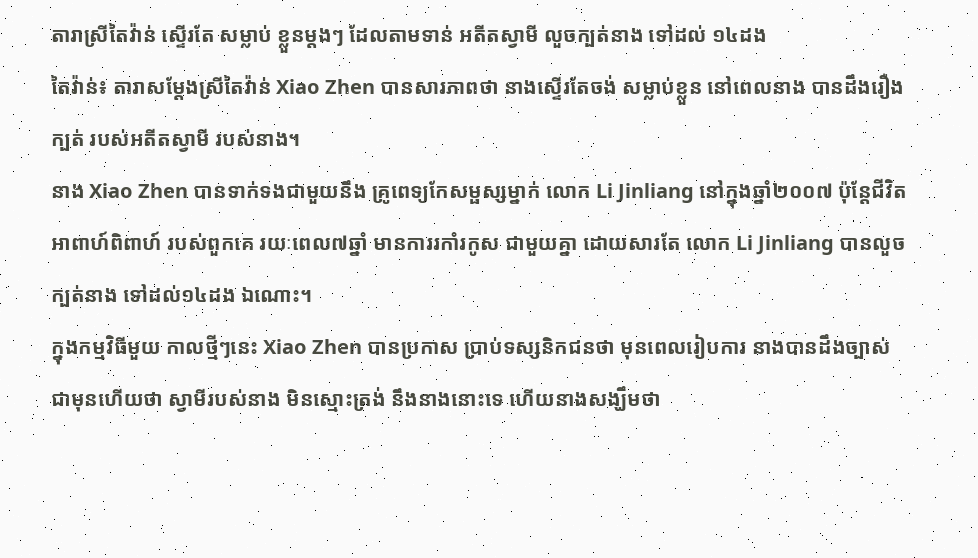តារាស្រីតៃវ៉ាន់ ស្ទើរតែ សម្លាប់ ខ្លួនម្តងៗ ដែលតាមទាន់ អតីតស្វាមី លួចក្បត់នាង ទៅដល់ ១៤ដង
តៃវ៉ាន់៖ តារាសម្តែងស្រីតៃវ៉ាន់ Xiao Zhen បានសារភាពថា នាងស្ទើរតែចង់ សម្លាប់ខ្លួន នៅពេលនាង បានដឹងរឿងក្បត់ របស់អតីតស្វាមី របស់នាង។
នាង Xiao Zhen បានទាក់ទងជាមួយនឹង គ្រូពេទ្យកែសម្ផស្សម្នាក់ លោក Li Jinliang នៅក្នុងឆ្នាំ២០០៧ ប៉ុន្តែជីវិតអាពាហ៍ពិពាហ៍ របស់ពួកគេ រយៈពេល៧ឆ្នាំ មានការរកាំរកូស ជាមួយគ្នា ដោយសារតែ លោក Li Jinliang បានលួចក្បត់នាង ទៅដល់១៤ដង ឯណោះ។
ក្នុងកម្មវិធីមួយ កាលថ្មីៗនេះ Xiao Zhen បានប្រកាស ប្រាប់ទស្សនិកជនថា មុនពេលរៀបការ នាងបានដឹងច្បាស់ ជាមុនហើយថា ស្វាមីរបស់នាង មិនស្មោះត្រង់ នឹងនាងនោះទេ ហើយនាងសង្ឃឹមថា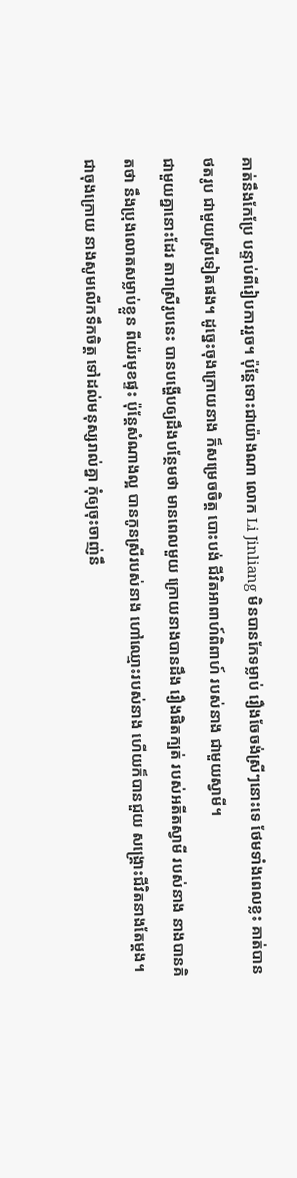គាត់នឹងកែប្រែ បន្ទាប់ពីរៀបការរួច។ ប៉ុន្តែទោះជាយ៉ាងណា លោក Li Jinliang មិនបានកែទម្លាប់ រឿងចែចង់ស្រីៗនោះទេ ថែមទាំងពេលខ្លះ គាត់បាន ថតរូប ជាមួយស្រីទៀតផង។ ដូច្នេះចុងក្រោយនាង ក៏សម្រេចចិត្ត បោះបង់ ជីវិតអាពាហ៍ពិពាហ៍ របស់នាង ជាមួយស្វាមី។
ជាមួយគ្នានោះដែរ តារាស្រីរូបនេះ បានបង្ហើបឲ្យដឹងបន្ថែមថា មានពេលមួយ ក្រោយនាងបានដឹង រឿងផិតក្បត់ របស់អតីតស្វាមី របស់នាង នាងបានគិតថា នឹងប្រុងលោតសម្លាប់ខ្លួន ពីយ៉រមុខផ្ទះ ប៉ុន្តែសំណាងល្អ បានកូនស្រីរបស់នាង ហៅឈ្មោះរបស់នាង ហើយក៏បានជួយ សង្រ្គោះជីវិតនាងតែម្តង។
ជាចុងក្រោយ នាងសូមលើកទឹកចិត្ត ទៅដល់មនុស្សរាល់គ្នា កុំឲ្យចុះចាញ់នឹ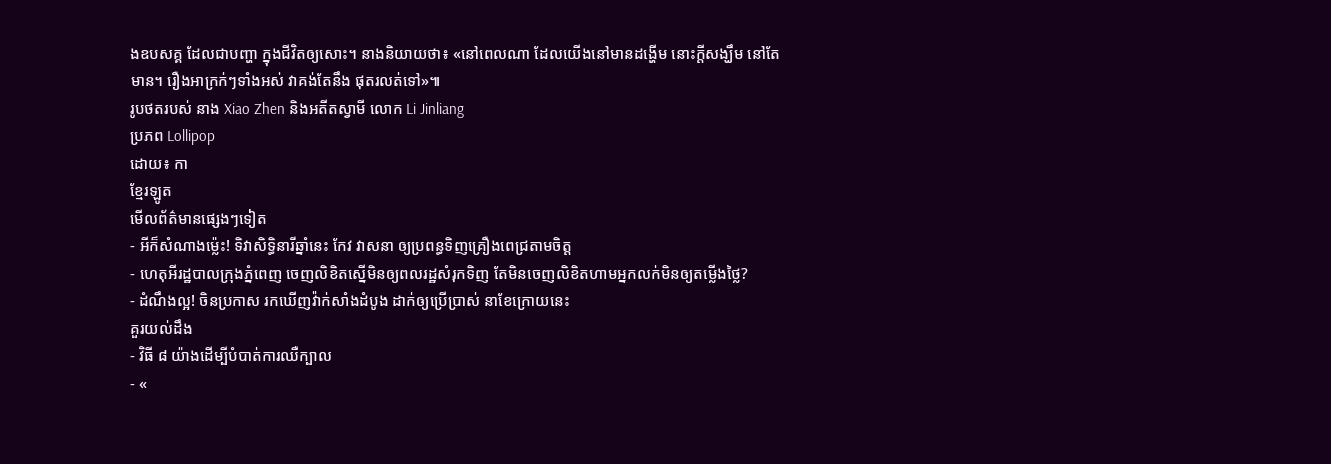ងឧបសគ្គ ដែលជាបញ្ហា ក្នុងជីវិតឲ្យសោះ។ នាងនិយាយថា៖ «នៅពេលណា ដែលយើងនៅមានដង្ហើម នោះក្តីសង្ឃឹម នៅតែមាន។ រឿងអាក្រក់ៗទាំងអស់ វាគង់តែនឹង ផុតរលត់ទៅ»៕
រូបថតរបស់ នាង Xiao Zhen និងអតីតស្វាមី លោក Li Jinliang
ប្រភព Lollipop
ដោយ៖ កា
ខ្មែរឡូត
មើលព័ត៌មានផ្សេងៗទៀត
- អីក៏សំណាងម្ល៉េះ! ទិវាសិទ្ធិនារីឆ្នាំនេះ កែវ វាសនា ឲ្យប្រពន្ធទិញគ្រឿងពេជ្រតាមចិត្ត
- ហេតុអីរដ្ឋបាលក្រុងភ្នំពេញ ចេញលិខិតស្នើមិនឲ្យពលរដ្ឋសំរុកទិញ តែមិនចេញលិខិតហាមអ្នកលក់មិនឲ្យតម្លើងថ្លៃ?
- ដំណឹងល្អ! ចិនប្រកាស រកឃើញវ៉ាក់សាំងដំបូង ដាក់ឲ្យប្រើប្រាស់ នាខែក្រោយនេះ
គួរយល់ដឹង
- វិធី ៨ យ៉ាងដើម្បីបំបាត់ការឈឺក្បាល
- «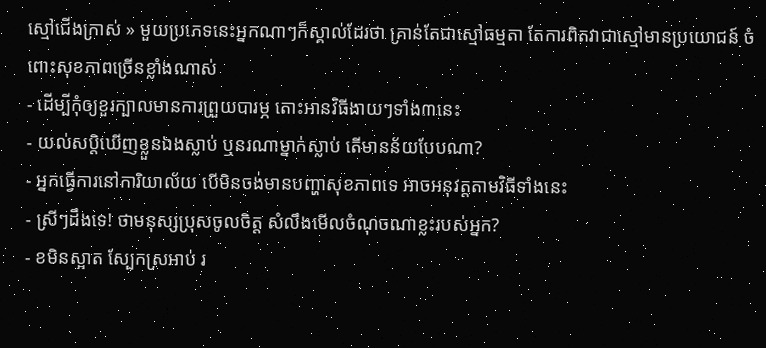ស្មៅជើងក្រាស់ » មួយប្រភេទនេះអ្នកណាៗក៏ស្គាល់ដែរថា គ្រាន់តែជាស្មៅធម្មតា តែការពិតវាជាស្មៅមានប្រយោជន៍ ចំពោះសុខភាពច្រើនខ្លាំងណាស់
- ដើម្បីកុំឲ្យខួរក្បាលមានការព្រួយបារម្ភ តោះអានវិធីងាយៗទាំង៣នេះ
- យល់សប្តិឃើញខ្លួនឯងស្លាប់ ឬនរណាម្នាក់ស្លាប់ តើមានន័យបែបណា?
- អ្នកធ្វើការនៅការិយាល័យ បើមិនចង់មានបញ្ហាសុខភាពទេ អាចអនុវត្តតាមវិធីទាំងនេះ
- ស្រីៗដឹងទេ! ថាមនុស្សប្រុសចូលចិត្ត សំលឹងមើលចំណុចណាខ្លះរបស់អ្នក?
- ខមិនស្អាត ស្បែកស្រអាប់ រ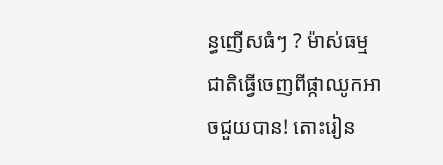ន្ធញើសធំៗ ? ម៉ាស់ធម្មជាតិធ្វើចេញពីផ្កាឈូកអាចជួយបាន! តោះរៀន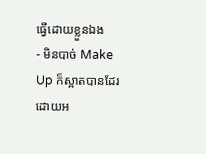ធ្វើដោយខ្លួនឯង
- មិនបាច់ Make Up ក៏ស្អាតបានដែរ ដោយអ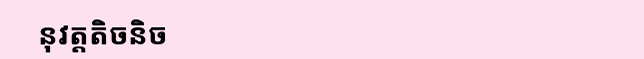នុវត្តតិចនិច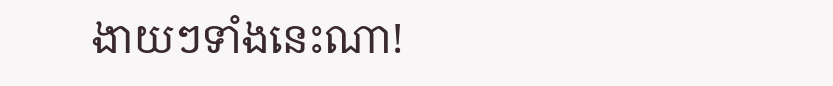ងាយៗទាំងនេះណា!